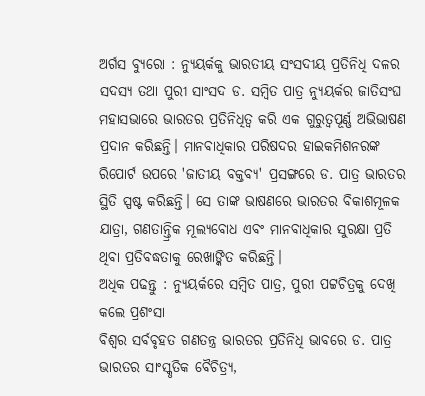ଅର୍ଗସ ବ୍ୟୁରୋ : ନ୍ୟୁୟର୍କକୁ ଭାରତୀୟ ସଂସଦୀୟ ପ୍ରତିନିଧି ଦଳର ସଦସ୍ୟ ତଥା ପୁରୀ ସାଂସଦ ଡ. ସମ୍ବିତ ପାତ୍ର ନ୍ୟୁୟର୍କର ଜାତିସଂଘ ମହାସଭାରେ ଭାରତର ପ୍ରତିନିଧିତ୍ୱ କରି ଏକ ଗୁରୁତ୍ୱପୂର୍ଣ୍ଣ ଅଭିଭାଷଣ ପ୍ରଦାନ କରିଛନ୍ତି। ମାନବାଧିକାର ପରିଷଦର ହାଇକମିଶନରଙ୍କ ରିପୋର୍ଟ ଉପରେ 'ଜାତୀୟ ବକ୍ତବ୍ୟ' ପ୍ରସଙ୍ଗରେ ଡ. ପାତ୍ର ଭାରତର ସ୍ଥିତି ସ୍ପଷ୍ଟ କରିଛନ୍ତି। ସେ ତାଙ୍କ ଭାଷଣରେ ଭାରତର ବିକାଶମୂଳକ ଯାତ୍ରା, ଗଣତାନ୍ତ୍ରିକ ମୂଲ୍ୟବୋଧ ଏବଂ ମାନବାଧିକାର ସୁରକ୍ଷା ପ୍ରତି ଥିବା ପ୍ରତିବଦ୍ଧତାକୁ ରେଖାଙ୍କିତ କରିଛନ୍ତି।
ଅଧିକ ପଢନ୍ତୁ : ନ୍ୟୁୟର୍କରେ ସମ୍ବିତ ପାତ୍ର, ପୁରୀ ପଟ୍ଟଚିତ୍ରକୁ ଦେଖି କଲେ ପ୍ରଶଂସା
ବିଶ୍ୱର ସର୍ବବୃହତ ଗଣତନ୍ତ୍ର ଭାରତର ପ୍ରତିନିଧି ଭାବରେ ଡ. ପାତ୍ର ଭାରତର ସାଂସ୍କୃତିକ ବୈଚିତ୍ର୍ୟ,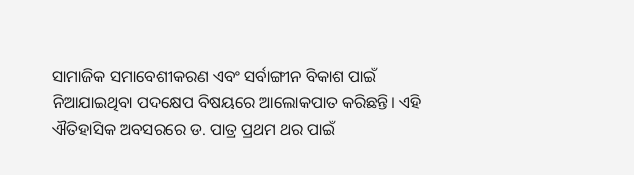ସାମାଜିକ ସମାବେଶୀକରଣ ଏବଂ ସର୍ବାଙ୍ଗୀନ ବିକାଶ ପାଇଁ ନିଆଯାଇଥିବା ପଦକ୍ଷେପ ବିଷୟରେ ଆଲୋକପାତ କରିଛନ୍ତି। ଏହି ଐତିହାସିକ ଅବସରରେ ଡ. ପାତ୍ର ପ୍ରଥମ ଥର ପାଇଁ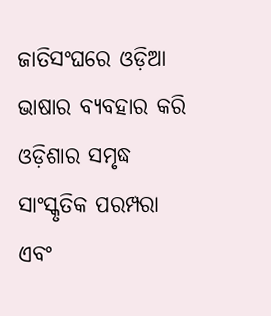ଜାତିସଂଘରେ ଓଡ଼ିଆ ଭାଷାର ବ୍ୟବହାର କରି ଓଡ଼ିଶାର ସମୃଦ୍ଧ ସାଂସ୍କୃତିକ ପରମ୍ପରା ଏବଂ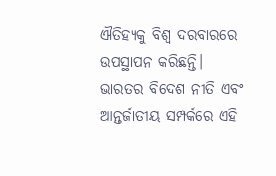ଐତିହ୍ୟକୁ ବିଶ୍ୱ ଦରବାରରେ ଉପସ୍ଥାପନ କରିଛନ୍ତି। ଭାରତର ବିଦେଶ ନୀତି ଏବଂ ଆନ୍ତର୍ଜାତୀୟ ସମ୍ପର୍କରେ ଏହି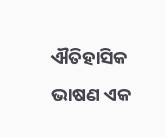ଐତିହାସିକ ଭାଷଣ ଏକ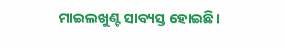ମାଇଲଖୁଣ୍ଟ ସାବ୍ୟସ୍ତ ହୋଇଛି।